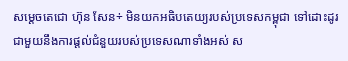សម្ដេចតេជោ ហ៊ុន សែន÷ មិនយកអធិបតេយ្យរបស់ប្រទេសកម្ពុជា ទៅដោះដូរជាមួយនឹងការផ្ដល់ជំនួយរបស់ប្រទេសណាទាំងអស់ ស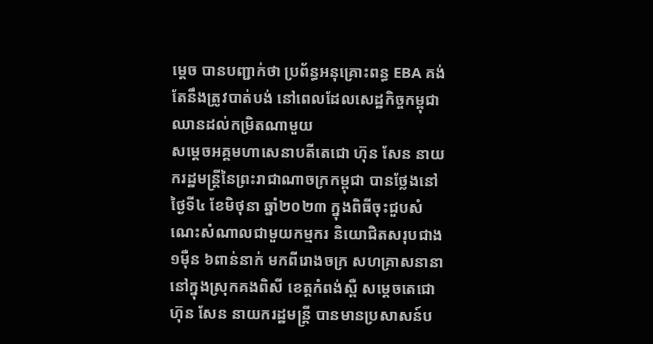ម្ដេច បានបញ្ជាក់ថា ប្រព័ន្ធអនុគ្រោះពន្ធ EBA គង់តែនឹងត្រូវបាត់បង់ នៅពេលដែលសេដ្ឋកិច្ចកម្ពុជាឈានដល់កម្រិតណាមួយ
សម្តេចអគ្គមហាសេនាបតីតេជោ ហ៊ុន សែន នាយករដ្ឋមន្ត្រីនៃព្រះរាជាណាចក្រកម្ពុជា បានថ្លែងនៅថ្ងៃទី៤ ខែមិថុនា ឆ្នាំ២០២៣ ក្នុងពិធីចុះជួបសំណេះសំណាលជាមួយកម្មករ និយោជិតសរុបជាង១ម៉ឺន ៦ពាន់នាក់ មកពីរោងចក្រ សហគ្រាសនានា នៅក្នុងស្រុកគងពិសី ខេត្តកំពង់ស្ពឺ សម្តេចតេជោ ហ៊ុន សែន នាយករដ្ឋមន្ត្រី បានមានប្រសាសន៍ប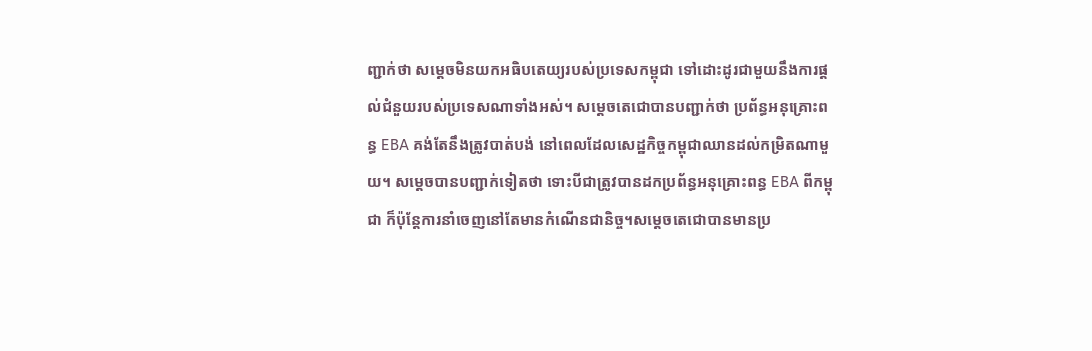ញ្ជាក់ថា សម្ដេចមិនយកអធិបតេយ្យរបស់ប្រទេសកម្ពុជា ទៅដោះដូរជាមួយនឹងការផ្ដល់ជំនួយរបស់ប្រទេសណាទាំងអស់។ សម្ដេចតេជោបានបញ្ជាក់ថា ប្រព័ន្ធអនុគ្រោះពន្ធ EBA គង់តែនឹងត្រូវបាត់បង់ នៅពេលដែលសេដ្ឋកិច្ចកម្ពុជាឈានដល់កម្រិតណាមួយ។ សម្ដេចបានបញ្ជាក់ទៀតថា ទោះបីជាត្រូវបានដកប្រព័ន្ធអនុគ្រោះពន្ធ EBA ពីកម្ពុជា ក៏ប៉ុន្តែការនាំចេញនៅតែមានកំណើនជានិច្ច។សម្តេចតេជោបានមានប្រ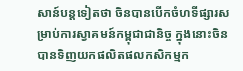សាន៍បន្តទៀតថា ចិនបានបើកចំហទីផ្សារសម្រាប់ការស្វាគមន៍កម្ពុជាជានិច្ច ក្នុងនោះចិនបានទិញយកផលិតផលកសិកម្មក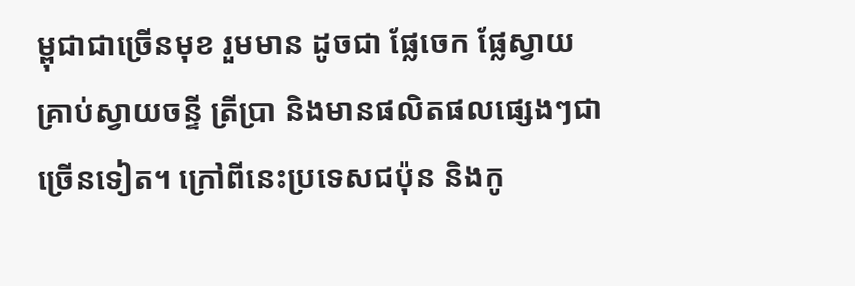ម្ពុជាជាច្រើនមុខ រួមមាន ដូចជា ផ្លែចេក ផ្លែស្វាយ គ្រាប់ស្វាយចន្ទី ត្រីប្រា និងមានផលិតផលផ្សេងៗជាច្រើនទៀត។ ក្រៅពីនេះប្រទេសជប៉ុន និងកូ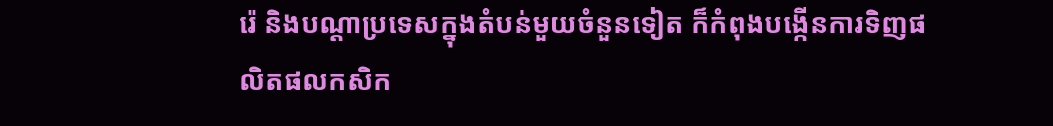រ៉េ និងបណ្ដាប្រទេសក្នុងតំបន់មួយចំនួនទៀត ក៏កំពុងបង្កើនការទិញផលិតផលកសិក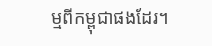ម្មពីកម្ពុជាផងដែរ។